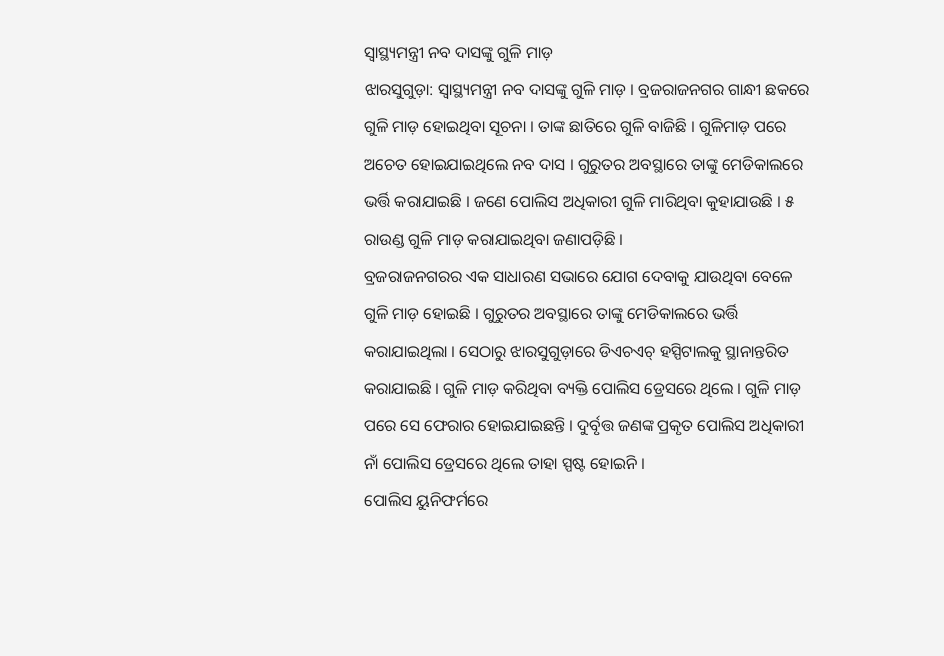ସ୍ବାସ୍ଥ୍ୟମନ୍ତ୍ରୀ ନବ ଦାସଙ୍କୁ ଗୁଳି ମାଡ଼
ଝାରସୁଗୁଡ଼ା: ସ୍ବାସ୍ଥ୍ୟମନ୍ତ୍ରୀ ନବ ଦାସଙ୍କୁ ଗୁଳି ମାଡ଼ । ବ୍ରଜରାଜନଗର ଗାନ୍ଧୀ ଛକରେ ଗୁଳି ମାଡ଼ ହୋଇଥିବା ସୂଚନା । ତାଙ୍କ ଛାତିରେ ଗୁଳି ବାଜିଛି । ଗୁଳିମାଡ଼ ପରେ ଅଚେତ ହୋଇଯାଇଥିଲେ ନବ ଦାସ । ଗୁରୁତର ଅବସ୍ଥାରେ ତାଙ୍କୁ ମେଡିକାଲରେ ଭର୍ତ୍ତି କରାଯାଇଛି । ଜଣେ ପୋଲିସ ଅଧିକାରୀ ଗୁଳି ମାରିଥିବା କୁହାଯାଉଛି । ୫ ରାଉଣ୍ଡ ଗୁଳି ମାଡ଼ କରାଯାଇଥିବା ଜଣାପଡ଼ିଛି ।
ବ୍ରଜରାଜନଗରର ଏକ ସାଧାରଣ ସଭାରେ ଯୋଗ ଦେବାକୁ ଯାଉଥିବା ବେଳେ ଗୁଳି ମାଡ଼ ହୋଇଛି । ଗୁରୁତର ଅବସ୍ଥାରେ ତାଙ୍କୁ ମେଡିକାଲରେ ଭର୍ତ୍ତି କରାଯାଇଥିଲା । ସେଠାରୁ ଝାରସୁଗୁଡ଼ାରେ ଡିଏଚଏଚ୍ ହସ୍ପିଟାଲକୁ ସ୍ଥାନାନ୍ତରିତ କରାଯାଇଛି । ଗୁଳି ମାଡ଼ କରିଥିବା ବ୍ୟକ୍ତି ପୋଲିସ ଡ୍ରେସରେ ଥିଲେ । ଗୁଳି ମାଡ଼ ପରେ ସେ ଫେରାର ହୋଇଯାଇଛନ୍ତି । ଦୁର୍ବୃତ୍ତ ଜଣଙ୍କ ପ୍ରକୃତ ପୋଲିସ ଅଧିକାରୀ ନାଁ ପୋଲିସ ଡ୍ରେସରେ ଥିଲେ ତାହା ସ୍ପଷ୍ଟ ହୋଇନି ।
ପୋଲିସ ୟୁନିଫର୍ମରେ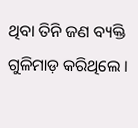ଥିବା ତିନି ଜଣ ବ୍ୟକ୍ତି ଗୁଳିମାଡ଼ କରିଥିଲେ ।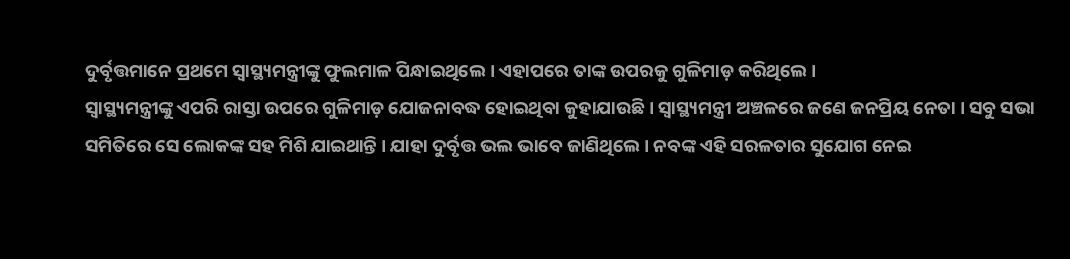ଦୁର୍ବୃତ୍ତମାନେ ପ୍ରଥମେ ସ୍ବାସ୍ଥ୍ୟମନ୍ତ୍ରୀଙ୍କୁ ଫୁଲମାଳ ପିନ୍ଧାଇଥିଲେ । ଏହାପରେ ତାଙ୍କ ଉପରକୁ ଗୁଳିମାଡ଼ କରିଥିଲେ ।
ସ୍ବାସ୍ଥ୍ୟମନ୍ତ୍ରୀଙ୍କୁ ଏପରି ରାସ୍ତା ଉପରେ ଗୁଳିମାଡ଼ ଯୋଜନାବଦ୍ଧ ହୋଇଥିବା କୁହାଯାଉଛି । ସ୍ବାସ୍ଥ୍ୟମନ୍ତ୍ରୀ ଅଞ୍ଚଳରେ ଜଣେ ଜନପ୍ରିୟ ନେତା । ସବୁ ସଭା ସମିତିରେ ସେ ଲୋକଙ୍କ ସହ ମିଶି ଯାଇଥାନ୍ତି । ଯାହା ଦୁର୍ବୃତ୍ତ ଭଲ ଭାବେ ଜାଣିଥିଲେ । ନବଙ୍କ ଏହି ସରଳତାର ସୁଯୋଗ ନେଇ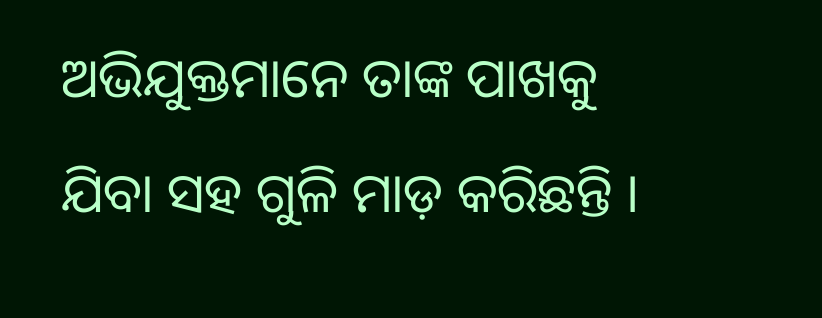ଅଭିଯୁକ୍ତମାନେ ତାଙ୍କ ପାଖକୁ ଯିବା ସହ ଗୁଳି ମାଡ଼ କରିଛନ୍ତି ।